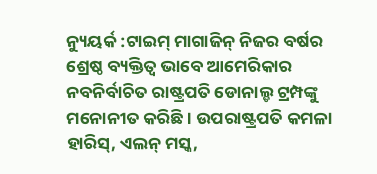ନ୍ୟୁୟର୍କ :ଟାଇମ୍ ମାଗାଜିନ୍ ନିଜର ବର୍ଷର ଶ୍ରେଷ୍ଠ ବ୍ୟକ୍ତିତ୍ବ ଭାବେ ଆମେରିକାର ନବନିର୍ବାଚିତ ରାଷ୍ଟ୍ରପତି ଡୋନାଲ୍ଡ ଟ୍ରମ୍ପଙ୍କୁ ମନୋନୀତ କରିଛି। ଉପରାଷ୍ଟ୍ରପତି କମଳା ହାରିସ୍, ଏଲନ୍ ମସ୍କ,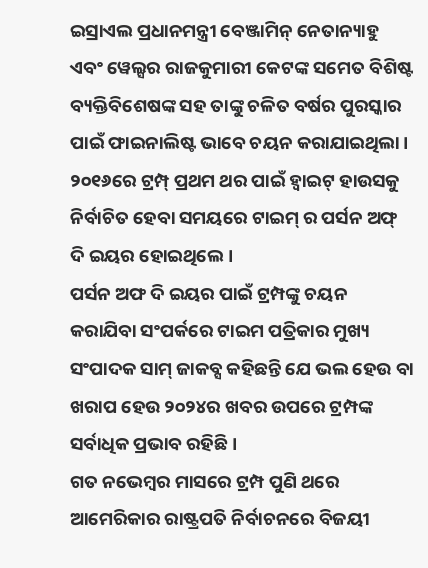ଇସ୍ରାଏଲ ପ୍ରଧାନମନ୍ତ୍ରୀ ବେଞ୍ଜାମିନ୍ ନେତାନ୍ୟାହୁ ଏବଂ ୱେଲ୍ସର ରାଜକୁମାରୀ କେଟଙ୍କ ସମେତ ବିଶିଷ୍ଟ ବ୍ୟକ୍ତିବିଶେଷଙ୍କ ସହ ତାଙ୍କୁ ଚଳିତ ବର୍ଷର ପୁରସ୍କାର ପାଇଁ ଫାଇନାଲିଷ୍ଟ ଭାବେ ଚୟନ କରାଯାଇଥିଲା। ୨୦୧୬ରେ ଟ୍ରମ୍ପ୍ ପ୍ରଥମ ଥର ପାଇଁ ହ୍ୱାଇଟ୍ ହାଉସକୁ ନିର୍ବାଚିତ ହେବା ସମୟରେ ଟାଇମ୍ ର ପର୍ସନ ଅଫ୍ ଦି ଇୟର ହୋଇଥିଲେ।
ପର୍ସନ ଅଫ ଦି ଇୟର ପାଇଁ ଟ୍ରମ୍ପଙ୍କୁ ଚୟନ କରାଯିବା ସଂପର୍କରେ ଟାଇମ ପତ୍ରିକାର ମୁଖ୍ୟ ସଂପାଦକ ସାମ୍ ଜାକବ୍ସ କହିଛନ୍ତି ଯେ ଭଲ ହେଉ ବା ଖରାପ ହେଉ ୨୦୨୪ର ଖବର ଉପରେ ଟ୍ରମ୍ପଙ୍କ ସର୍ବାଧିକ ପ୍ରଭାବ ରହିଛି ।
ଗତ ନଭେମ୍ବର ମାସରେ ଟ୍ରମ୍ପ ପୁଣି ଥରେ ଆମେରିକାର ରାଷ୍ଟ୍ରପତି ନିର୍ବାଚନରେ ବିଜୟୀ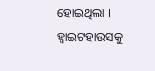ହୋଇଥିଲା । ହ୍ବାଇଟହାଉସକୁ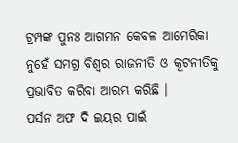ଟ୍ରମ୍ପଙ୍କ ପୁନଃ ଆଗମନ କେବଳ ଆମେରିକା ନୁହେଁ ସମଗ୍ର ବିଶ୍ବର ରାଜନୀତି ଓ କୂଟନୀତିକୁ ପ୍ରଭାବିତ କରିବା ଆରମ୍ଭ କରିଛି ।
ପର୍ସନ ଅଫ ଦି ଇୟର ପାଇଁ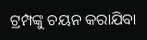ଟ୍ରମ୍ପଙ୍କୁ ଚୟନ କରାଯିବା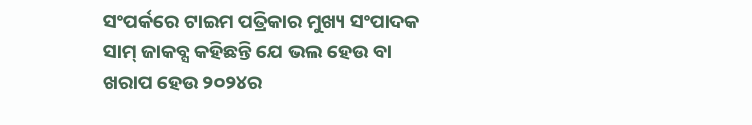ସଂପର୍କରେ ଟାଇମ ପତ୍ରିକାର ମୁଖ୍ୟ ସଂପାଦକ ସାମ୍ ଜାକବ୍ସ କହିଛନ୍ତି ଯେ ଭଲ ହେଉ ବା ଖରାପ ହେଉ ୨୦୨୪ର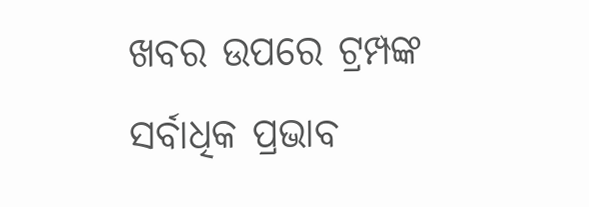ଖବର ଉପରେ ଟ୍ରମ୍ପଙ୍କ ସର୍ବାଧିକ ପ୍ରଭାବ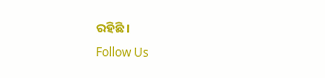ରହିଛି ।
Follow Us